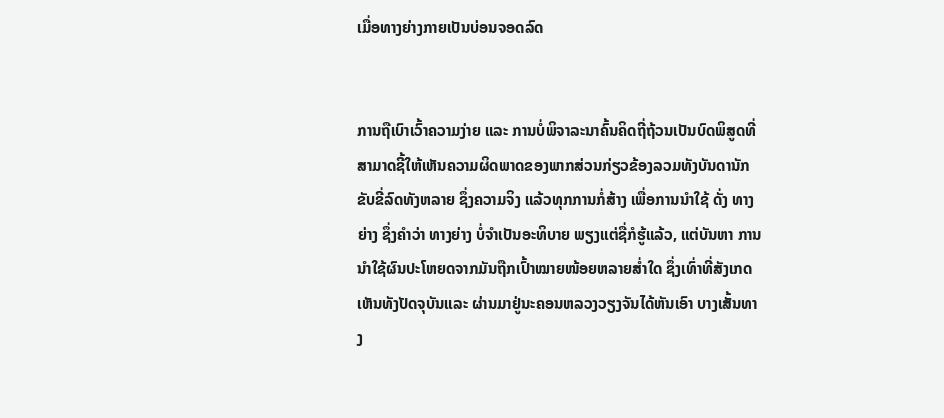ເມື່ອທາງຍ່າງກາຍເປັນບ່ອນຈອດລົດ


ການຖືເບົາເວົ້າຄວາມງ່າຍ ແລະ ການບໍ່ພິຈາລະນາຄົ້ນຄິດຖີ່ຖ້ວນເປັນບົດພິສູດທີ່ສາມາດຊີ້ໃຫ້ເຫັນຄວາມຜິດພາດຂອງພາກສ່ວນກ່ຽວຂ້ອງລວມທັງບັນດານັກຂັບຂີ່ລົດທັງຫລາຍ ຊຶ່ງຄວາມຈິງ ແລ້ວທຸກການກໍ່ສ້າງ ເພື່ອການນຳໃຊ້ ດັ່ງ ທາງຍ່າງ ຊຶ່ງຄໍາວ່າ ທາງຍ່າງ ບໍ່ຈຳເປັນອະທິບາຍ ພຽງແຕ່ຊື່ກໍຮູ້ແລ້ວ, ແຕ່ບັນຫາ ການນໍາໃຊ້ຜົນປະໂຫຍດຈາກມັນຖືກເປົ້າໝາຍໜ້ອຍຫລາຍສໍ່າໃດ ຊຶ່ງເທົ່າທີ່ສັງເກດເຫັນທັງປັດຈຸບັນແລະ ຜ່ານມາຢູ່ນະຄອນຫລວງວຽງຈັນໄດ້ຫັນເອົາ ບາງເສັ້ນທາງ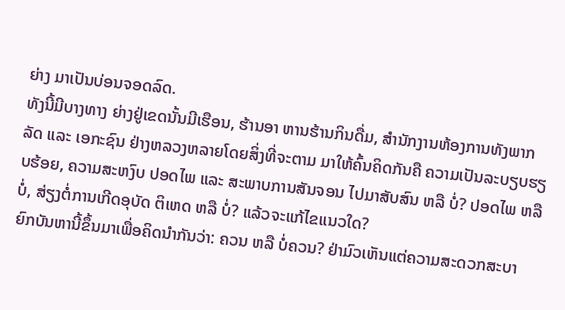ຍ່າງ ມາເປັນບ່ອນຈອດລົດ.
ທັງນີ້ມີບາງທາງ ຍ່າງຢູ່ເຂດນັ້ນມີເຮືອນ, ຮ້ານອາ ຫານຮ້ານກິນດື່ມ, ສຳນັກງານຫ້ອງການທັງພາກລັດ ແລະ ເອກະຊົນ ຢ່າງຫລວງຫລາຍໂດຍສິ່ງທີ່ຈະຕາມ ມາໃຫ້ຄົ້ນຄິດກັນຄື ຄວາມເປັນລະບຽບຮຽບຮ້ອຍ, ຄວາມສະຫງົບ ປອດໄພ ແລະ ສະພາບການສັນຈອນ ໄປມາສັບສົນ ຫລື ບໍ່? ປອດໄພ ຫລື ບໍ່, ສ່ຽງຕໍ່ການເກີດອຸບັດ ຕິເຫດ ຫລື ບໍ່? ແລ້ວຈະແກ້ໄຂແນວໃດ?
ຍົກບັນຫານີ້ຂຶ້ນມາເພື່ອຄິດນຳກັນວ່າ: ຄວນ ຫລື ບໍ່ຄວນ? ຢ່າມົວເຫັນແຕ່ຄວາມສະດວກສະບາ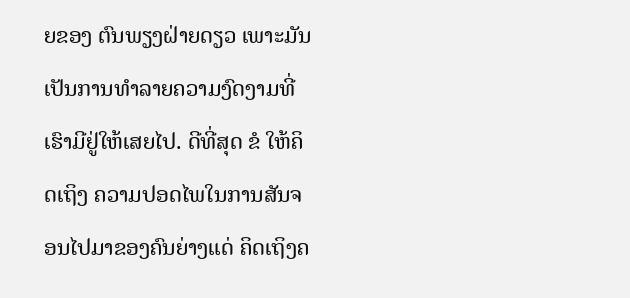ຍຂອງ ຕົນພຽງຝ່າຍດຽວ ເພາະມັນເປັນການທຳລາຍຄວາມງົດງາມທີ່ເຮົາມີຢູ່ໃຫ້ເສຍໄປ. ດີທີ່ສຸດ ຂໍ ໃຫ້ຄິດເຖິງ ຄວາມປອດໄພໃນການສັນຈອນໄປມາຂອງຄົນຍ່າງແດ່ ຄິດເຖິງຄ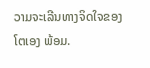ວາມຈະເລີນທາງຈິດໃຈຂອງໂຕເອງ ພ້ອມ.